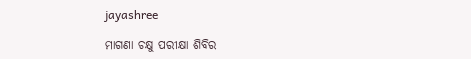jayashree

ମାଗଣା ଚକ୍ଷୁ ପରୀକ୍ଷା ଶିବିର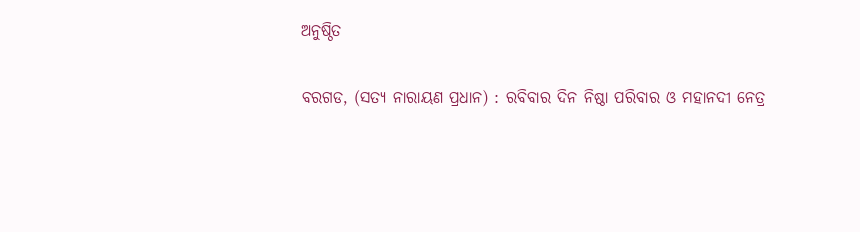ଅନୁଷ୍ଠିତ

ବରଗଡ, (ସତ୍ୟ ନାରାୟଣ ପ୍ରଧାନ) : ରବିବାର ଦିନ ନିଷ୍ଠା ପରିବାର ଓ ମହାନଦୀ ନେତ୍ର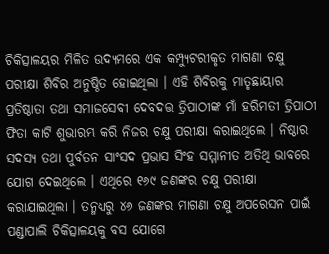ଚିକିତ୍ସାଳୟର ମିଳିତ ଉଦ୍ୟମରେ ଏକ କମ୍ପ୍ୟୁଟରୀକୃତ ମାଗଣା ଚକ୍ଷୁ ପରୀକ୍ଷା ଶିବିର ଅନୁଷ୍ଠିତ ହୋଇଥିଲା । ଏହି ଶିବିରକୁ ମାତୃଛାୟାର ପ୍ରତିଷ୍ଠାତା ତଥା ସମାଜସେବୀ ଦେବଦତ୍ତ ତ୍ରିପାଠୀଙ୍କ ମାଁ ହରିମତୀ ତ୍ରିପାଠୀ ଫିତା କାଟି ଶୁଭାରମ୍ଭ କରି ନିଜର ଚକ୍ଷୁ ପରୀକ୍ଷା କରାଇଥିଲେ । ନିଷ୍ଠାର ସଦସ୍ୟ ତଥା ପୁର୍ବତନ ସାଂସଦ ପ୍ରଭାସ ସିଂହ ସମ୍ମାନୀତ ଅତିଥି ଭାବରେ ଯୋଗ ଦେଇଥିଲେ । ଏଥିରେ ୧୬୯ ଜଣଙ୍କର ଚକ୍ଷୁ ପରୀକ୍ଷା କରାଯାଇଥିଲା । ତନ୍ମଧ୍ୟରୁ ୪୬ ଜଣଙ୍କର ମାଗଣା ଚକ୍ଷୁ ଅପରେସନ ପାଇଁ ପଣ୍ଡାପାଲି ଚିକିତ୍ସାଳୟକୁ ବସ ଯୋଗେ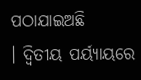ପଠାଯାଇଅଛି । ‌ଦ୍ୱିତୀୟ ପର୍ୟ୍ୟାୟରେ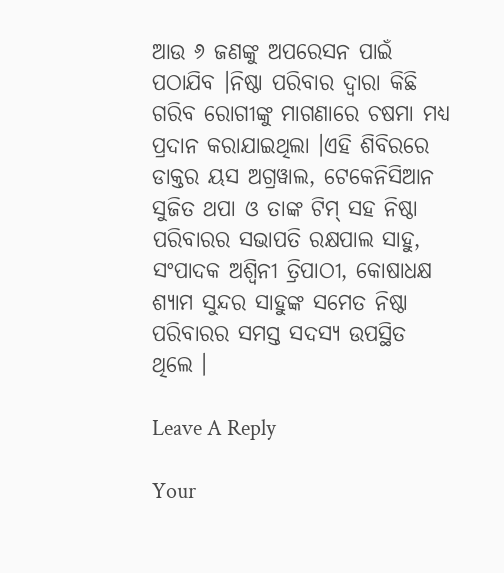ଆଉ ୬ ଜଣଙ୍କୁ ଅପରେସନ ପାଇଁ ପଠାଯିବ ।ନିଷ୍ଠା ପରିବାର ‌ଦ୍ୱାରା କିଛି ଗରିବ ରୋଗୀଙ୍କୁ ମାଗଣାରେ ଚଷମା ମଧ୍ୟ ପ୍ରଦାନ କରାଯାଇଥିଲା ।ଏହି ଶିବିରରେ ଡାକ୍ତର ୟସ ଅଗ୍ରୱାଲ, ଟେକେନିସିଆନ ସୁଜିତ ଥପା ଓ ତାଙ୍କ ଟିମ୍ ସହ ନିଷ୍ଠା ପରିବାରର ସଭାପତି ରକ୍ଷପାଲ ସାହୁ, ସଂପାଦକ ଅଶ୍ୱିନୀ ତ୍ରିପାଠୀ, କୋଷାଧକ୍ଷ ଶ୍ୟାମ ସୁନ୍ଦର ସାହୁଙ୍କ ସମେତ ନିଷ୍ଠା ପରିବାରର ସମସ୍ତ ସଦସ୍ୟ ଉପସ୍ଥିତ ଥିଲେ ।

Leave A Reply

Your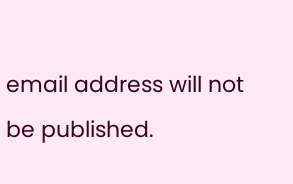email address will not be published.